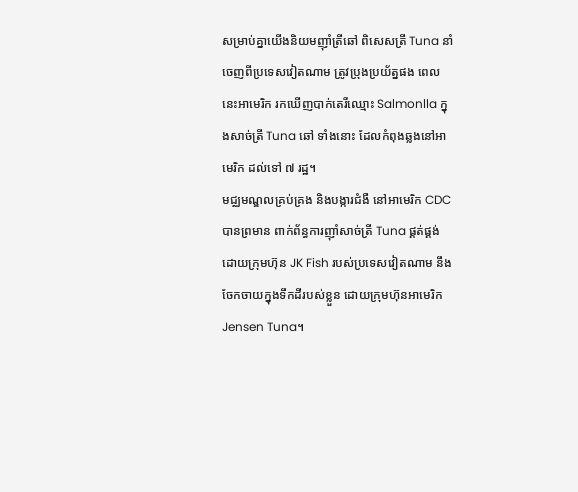សម្រាប់គ្នាយើងនិយមញ៉ាំត្រីឆៅ ពិសេសត្រី Tuna នាំចេញពីប្រទេសវៀតណាម ត្រូវប្រុងប្រយ័ត្នផង ពេលនេះអាមេរិក រកឃើញបាក់តេរីឈ្មោះ Salmonlla ក្នុងសាច់ត្រី Tuna ឆៅ ទាំងនោះ ដែលកំពុងឆ្លងនៅអាមេរិក ដល់ទៅ ៧ រដ្ឋ។
មជ្ឈមណ្ឌលគ្រប់គ្រង និងបង្ការជំងឺ នៅអាមេរិក CDC បានព្រមាន ពាក់ព័ន្ធការញ៉ាំសាច់ត្រី Tuna ផ្គត់ផ្គង់ដោយក្រុមហ៊ុន JK Fish របស់ប្រទេសវៀតណាម នឹងចែកចាយក្នុងទឹកដីរបស់ខ្លួន ដោយក្រុមហ៊ុនអាមេរិក Jensen Tuna។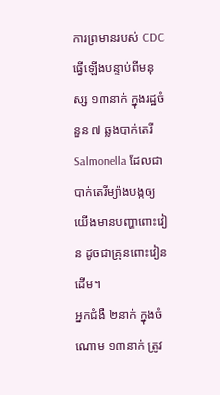ការព្រមានរបស់ CDC ធ្វើឡើងបន្ទាប់ពីមនុស្ស ១៣នាក់ ក្នុងរដ្ឋចំនួន ៧ ឆ្លងបាក់តេរី Salmonella ដែលជាបាក់តេរីម្យ៉ាងបង្កឲ្យយើងមានបញ្ហាពោះវៀន ដូចជាគ្រុនពោះវៀនដើម។
អ្នកជំងឺ ២នាក់ ក្នុងចំណោម ១៣នាក់ ត្រូវ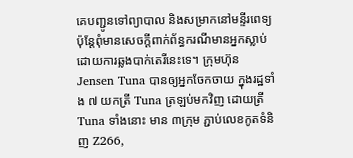គេបញ្ជូនទៅព្យាបាល និងសម្រាកនៅមន្ទីរពេទ្យ ប៉ុន្ដែពុំមានសេចក្តីពាក់ព័ន្ធករណីមានអ្នកស្លាប់ ដោយការឆ្លងបាក់តេរីនេះទេ។ ក្រុមហ៊ុន Jensen Tuna បានឲ្យអ្នកចែកចាយ ក្នុងរដ្ឋទាំង ៧ យកត្រី Tuna ត្រឡប់មកវិញ ដោយត្រី Tuna ទាំងនោះ មាន ៣ក្រុម ភ្ជាប់លេខកូតទំនិញ Z266,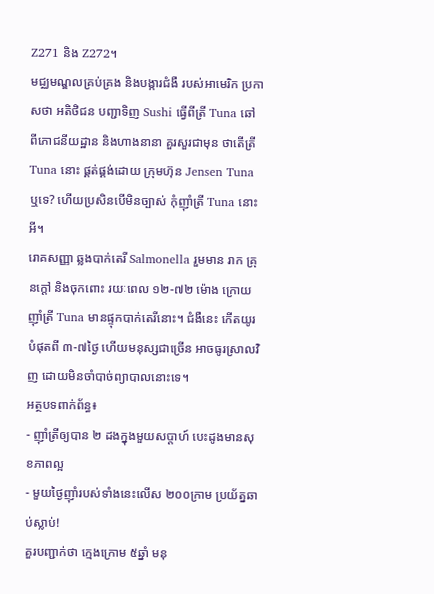Z271 និង Z272។
មជ្ឈមណ្ឌលគ្រប់គ្រង និងបង្ការជំងឺ របស់អាមេរិក ប្រកាសថា អតិថិជន បញ្ជាទិញ Sushi ធ្វើពីត្រី Tuna ឆៅ ពីភោជនីយដ្ឋាន និងហាងនានា គួរសួរជាមុន ថាតើត្រី Tuna នោះ ផ្គត់ផ្គង់ដោយ ក្រុមហ៊ុន Jensen Tuna ឬទេ? ហើយប្រសិនបើមិនច្បាស់ កុំញ៉ាំត្រី Tuna នោះអី។
រោគសញ្ញា ឆ្លងបាក់តេរី Salmonella រួមមាន រាក គ្រុនក្ដៅ និងចុកពោះ រយៈពេល ១២-៧២ ម៉ោង ក្រោយញ៉ាំត្រី Tuna មានផ្ទុកបាក់តេរីនោះ។ ជំងឺនេះ កើតយូរបំផុតពី ៣-៧ថ្ងៃ ហើយមនុស្សជាច្រើន អាចធូរស្រាលវិញ ដោយមិនចាំបាច់ព្យាបាលនោះទេ។
អត្ថបទពាក់ព័ន្ធ៖
- ញ៉ាំត្រីឲ្យបាន ២ ដងក្នុងមួយសប្តាហ៍ បេះដូងមានសុខភាពល្អ
- មួយថ្ងៃញ៉ាំរបស់ទាំងនេះលើស ២០០ក្រាម ប្រយ័ត្នឆាប់ស្លាប់!
គួរបញ្ជាក់ថា ក្មេងក្រោម ៥ឆ្នាំ មនុ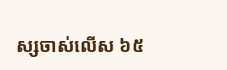ស្សចាស់លើស ៦៥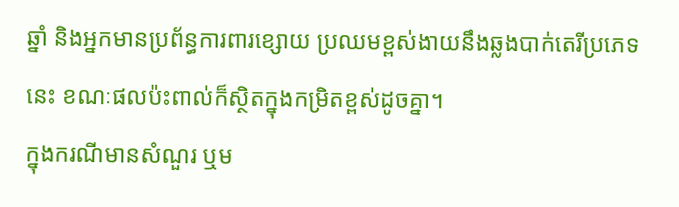ឆ្នាំ និងអ្នកមានប្រព័ន្ធការពារខ្សោយ ប្រឈមខ្ពស់ងាយនឹងឆ្លងបាក់តេរីប្រភេទនេះ ខណៈផលប៉ះពាល់ក៏ស្ថិតក្នុងកម្រិតខ្ពស់ដូចគ្នា។
ក្នុងករណីមានសំណួរ ឬម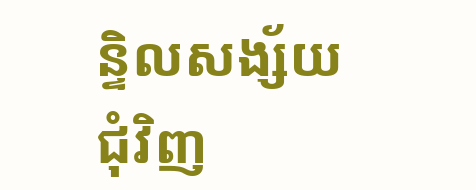ន្ទិលសង្ស័យជុំវិញ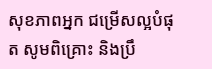សុខភាពអ្នក ជម្រើសល្អបំផុត សូមពិគ្រោះ និងប្រឹ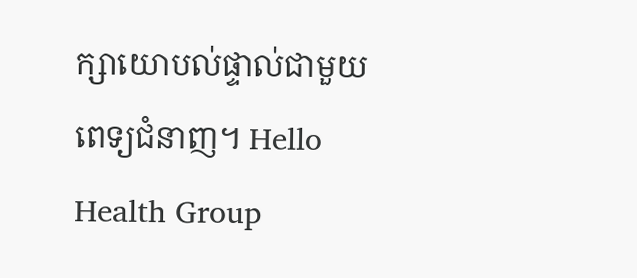ក្សាយោបល់ផ្ទាល់ជាមួយពេទ្យជំនាញ។ Hello Health Group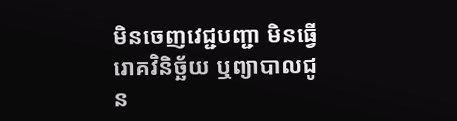មិនចេញវេជ្ជបញ្ជា មិនធ្វើរោគវិនិច្ឆ័យ ឬព្យាបាលជូន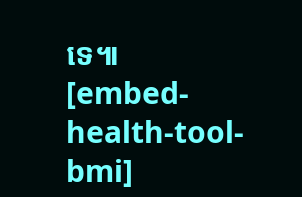ទេ៕
[embed-health-tool-bmi]